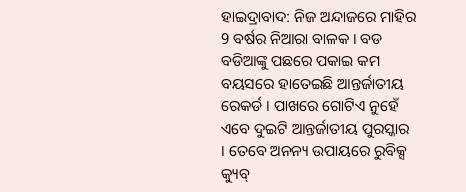ହାଇଦ୍ରାବାଦ: ନିଜ ଅନ୍ଦାଜରେ ମାହିର 9 ବର୍ଷର ନିଆରା ବାଳକ । ବଡ ବଡିଆଙ୍କୁ ପଛରେ ପକାଇ କମ ବୟସରେ ହାତେଇଛି ଆନ୍ତର୍ଜାତୀୟ ରେକର୍ଡ । ପାଖରେ ଗୋଟିଏ ନୁହେଁ ଏବେ ଦୁଇଟି ଆନ୍ତର୍ଜାତୀୟ ପୁରସ୍କାର । ତେବେ ଅନନ୍ୟ ଉପାୟରେ ରୁବିକ୍ସ କ୍ୟୁବ୍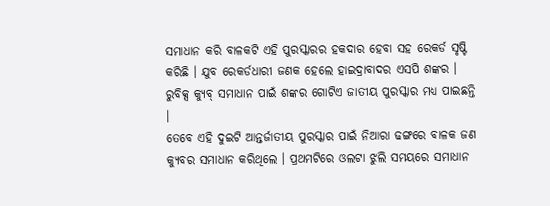ସମାଧାନ କରି ବାଳକଟି ଏହି ପୁରସ୍କାରର ହକଦାର ହେବା ସହ ରେକର୍ଡ ସୃଷ୍ଟି କରିଛି । ଯୁବ ରେକର୍ଡଧାରୀ ଜଣକ ହେଲେ ହାଇଦ୍ରାବାଦର ଏସପି ଶଙ୍କର । ରୁବିକ୍ସ କ୍ୟୁବ୍ ସମାଧାନ ପାଇଁ ଶଙ୍କର ଗୋଟିଏ ଜାତୀୟ ପୁରସ୍କାର ମଧ୍ୟ ପାଇଛନ୍ତି ।
ତେବେ ଏହି ଦୁଇଟି ଆନ୍ତର୍ଜାତୀୟ ପୁରସ୍କାର ପାଇଁ ନିଆରା ଢଙ୍ଗରେ ବାଳକ ଜଣ କ୍ୟୁବର ସମାଧାନ କରିଥିଲେ । ପ୍ରଥମଟିରେ ଓଲଟା ଝୁଲି ସମୟରେ ସମାଧାନ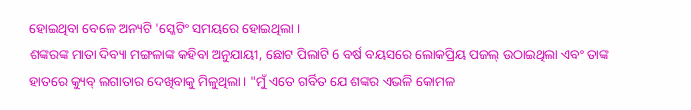ହୋଇଥିବା ବେଳେ ଅନ୍ୟଟି 'ସ୍କେଟିଂ ସମୟରେ ହୋଇଥିଲା ।
ଶଙ୍କରଙ୍କ ମାତା ଦିବ୍ୟା ମଙ୍ଗଳାଙ୍କ କହିବା ଅନୁଯାୟୀ, ଛୋଟ ପିଲାଟି 6 ବର୍ଷ ବୟସରେ ଲୋକପ୍ରିୟ ପଜଲ୍ ଉଠାଇଥିଲା ଏବଂ ତାଙ୍କ ହାତରେ କ୍ୟୁବ୍ ଲଗାତାର ଦେଖିବାକୁ ମିଳୁଥିଲା। "ମୁଁ ଏତେ ଗର୍ବିତ ଯେ ଶଙ୍କର ଏଭଳି କୋମଳ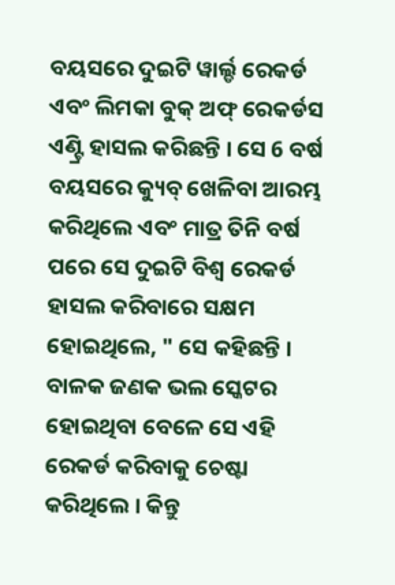ବୟସରେ ଦୁଇଟି ୱାର୍ଲ୍ଡ ରେକର୍ଡ ଏବଂ ଲିମକା ବୁକ୍ ଅଫ୍ ରେକର୍ଡସ ଏଣ୍ଟ୍ରି ହାସଲ କରିଛନ୍ତି । ସେ 6 ବର୍ଷ ବୟସରେ କ୍ୟୁବ୍ ଖେଳିବା ଆରମ୍ଭ କରିଥିଲେ ଏବଂ ମାତ୍ର ତିନି ବର୍ଷ ପରେ ସେ ଦୁଇଟି ବିଶ୍ୱ ରେକର୍ଡ ହାସଲ କରିବାରେ ସକ୍ଷମ ହୋଇଥିଲେ, " ସେ କହିଛନ୍ତି ।
ବାଳକ ଜଣକ ଭଲ ସ୍କେଟର ହୋଇଥିବା ବେଳେ ସେ ଏହି ରେକର୍ଡ କରିବାକୁ ଚେଷ୍ଟା କରିଥିଲେ । କିନ୍ତୁ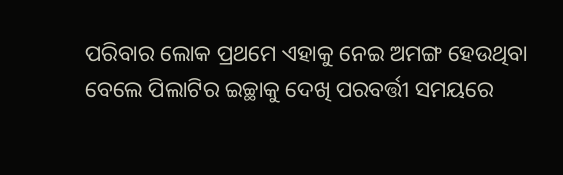ପରିବାର ଲୋକ ପ୍ରଥମେ ଏହାକୁ ନେଇ ଅମଙ୍ଗ ହେଉଥିବା ବେଲେ ପିଲାଟିର ଇଚ୍ଛାକୁ ଦେଖି ପରବର୍ତ୍ତୀ ସମୟରେ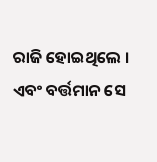ରାଜି ହୋଇଥିଲେ । ଏବଂ ବର୍ତ୍ତମାନ ସେ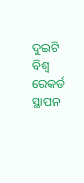ଦୁଇଟି ବିଶ୍ବ ରେକର୍ଡ ସ୍ଥାପନ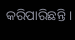କରିପାରିଛନ୍ତି ।